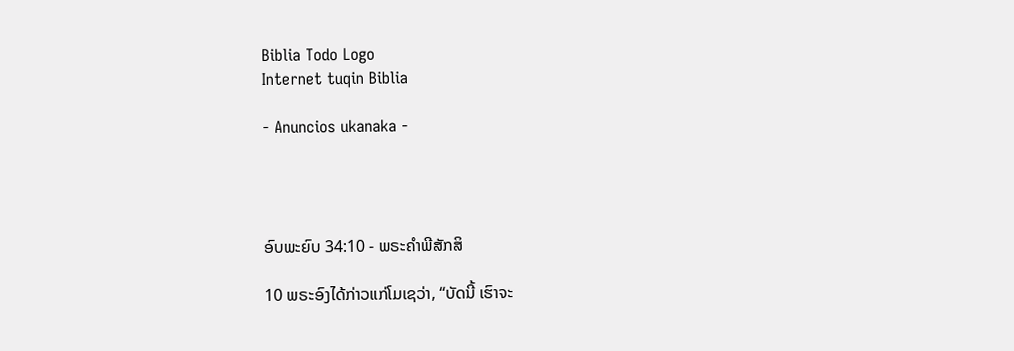Biblia Todo Logo
Internet tuqin Biblia

- Anuncios ukanaka -




ອົບພະຍົບ 34:10 - ພຣະຄຳພີສັກສິ

10 ພຣະອົງໄດ້ກ່າວແກ່ໂມເຊວ່າ, “ບັດນີ້ ເຮົາຈະ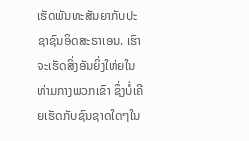ເຮັດພັນທະສັນຍາກັບປະຊາຊົນອິດສະຣາເອນ. ເຮົາຈະເຮັດສິ່ງອັນຍິ່ງໃຫ່ຍໃນທ່າມກາງພວກເຂົາ ຊຶ່ງບໍ່ເຄີຍເຮັດກັບຊົນຊາດໃດໆໃນ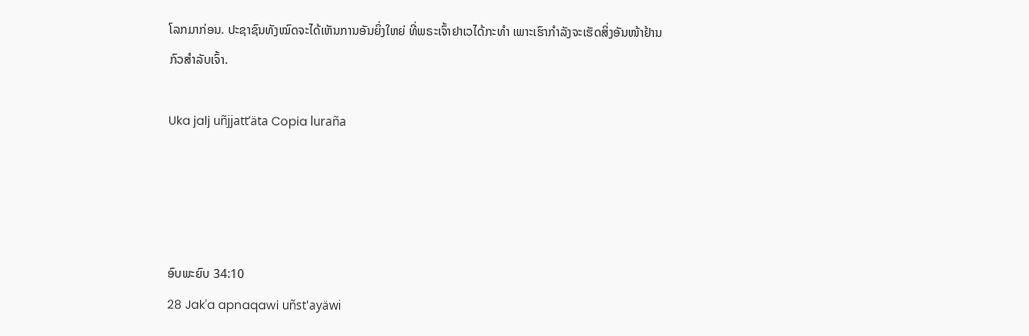ໂລກມາກ່ອນ. ປະຊາຊົນທັງໝົດຈະໄດ້ເຫັນການອັນຍິ່ງໃຫຍ່ ທີ່ພຣະເຈົ້າຢາເວໄດ້ກະທຳ ເພາະເຮົາກຳລັງຈະເຮັດສິ່ງອັນໜ້າຢ້ານກົວສຳລັບເຈົ້າ.

Uka jalj uñjjattʼäta Copia luraña




ອົບພະຍົບ 34:10
28 Jak'a apnaqawi uñst'ayäwi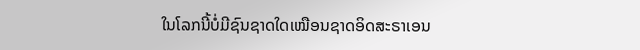ໃນໂລກນີ້ບໍ່ມີຊົນຊາດໃດເໝືອນຊາດອິດສະຣາເອນ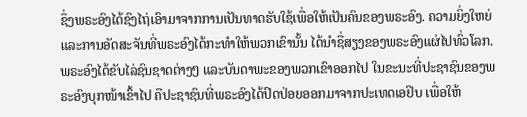ຊຶ່ງພຣະອົງໄດ້ຊົງໄຖ່ເອົາມາຈາກການເປັນທາດຮັບໃຊ້ເພື່ອໃຫ້ເປັນຄົນຂອງພຣະອົງ. ຄວາມຍິ່ງໃຫຍ່ແລະການອັດສະຈັນທີ່ພຣະອົງໄດ້ກະທຳໃຫ້ພວກເຂົານັ້ນ ໄດ້ນຳຊື່ສຽງຂອງພຣະອົງແຜ່ໄປທົ່ວໂລກ. ພຣະອົງໄດ້ຂັບໄລ່ຊົນຊາດຕ່າງໆ ແລະບັນດາພະຂອງພວກເຂົາອອກໄປ ໃນຂະນະທີ່ປະຊາຊົນຂອງພຣະອົງບຸກໜ້າເຂົ້າໄປ ຄືປະຊາຊົນທີ່ພຣະອົງໄດ້ປົດປ່ອຍອອກມາຈາກປະເທດເອຢິບ ເພື່ອໃຫ້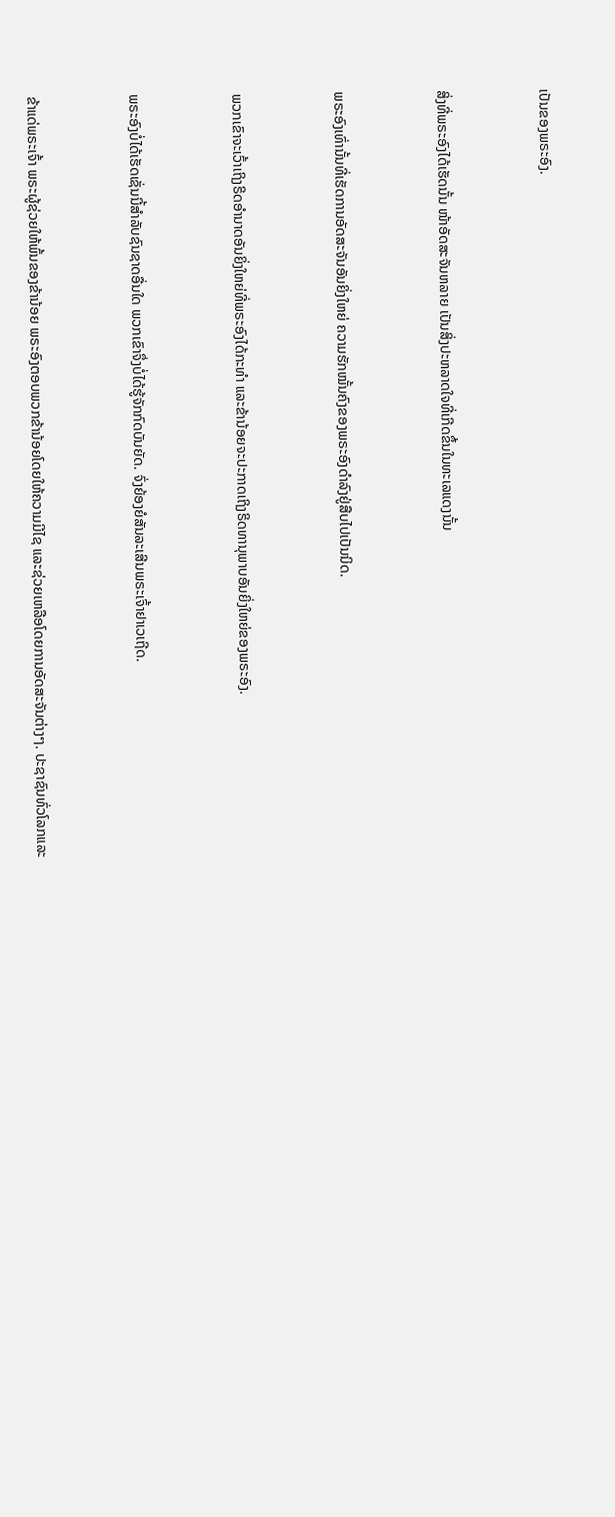ເປັນຂອງພຣະອົງ.


ສິ່ງທີ່ພຣະອົງໄດ້ເຮັດນັ້ນ ໜ້າອັດສະຈັນຫລາຍ ເປັນສິ່ງປະຫລາດໃຈທີ່ເກີດຂຶ້ນໃນທະເລແດງນັ້ນ


ພຣະອົງເທົ່ານັ້ນທີ່ເຮັດການອັດສະຈັນອັນຍິ່ງໃຫຍ່ ຄວາມຮັກໝັ້ນຄົງຂອງພຣະອົງດຳລົງຢູ່ສືບໄປເປັນນິດ.


ພວກເຂົາຈະເວົ້າເຖິງຣິດອຳນາດອັນຍິ່ງໃຫຍ່ທີ່ພຣະອົງໄດ້ກະທຳ ແລະຂ້ານ້ອຍຈະປະກາດເຖິງຣິດທານຸພາບອັນຍິ່ງໃຫຍ່ຂອງພຣະອົງ.


ພຣະອົງບໍ່ໄດ້ເຮັດເຊັ່ນນີ້ສຳລັບຊົນຊາດອື່ນໃດ ພວກເຂົາຈຶ່ງບໍ່ໄດ້ຮູ້ຈັກກົດບັນຍັດ. ຈົ່ງຍ້ອງຍໍສັນລະເສີນພຣະເຈົ້າຢາເວເຖີດ.


ຂ້າແດ່ພຣະເຈົ້າ ພຣະຜູ້ຊ່ວຍໃຫ້ພົ້ນຂອງຂ້ານ້ອຍ ພຣະອົງຕອບພວກຂ້ານ້ອຍໂດຍໃຫ້ຄວາມມີໄຊ ແລະຊ່ວຍເຫລືອໂດຍການອັດສະຈັນຕ່າງໆ. ປະຊາຊົນທົ່ວໂລກແລະ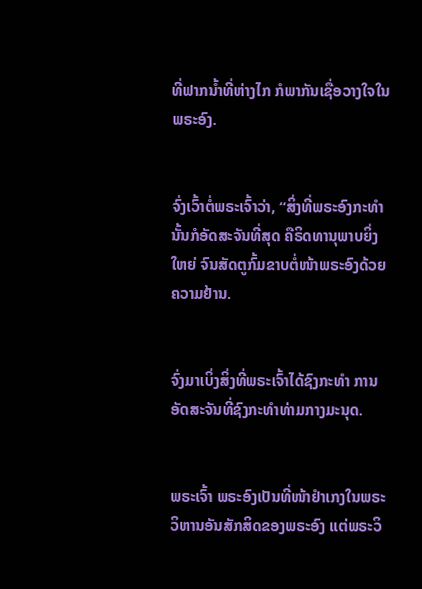ທີ່ຟາກນໍ້າທີ່ຫ່າງໄກ ກໍພາກັນເຊື່ອວາງໃຈໃນພຣະອົງ.


ຈົ່ງເວົ້າຕໍ່ພຣະເຈົ້າວ່າ, “ສິ່ງທີ່ພຣະອົງກະທຳນັ້ນກໍອັດສະຈັນທີ່ສຸດ ຄືຣິດທານຸພາບຍິ່ງໃຫຍ່ ຈົນສັດຕູກົ້ມຂາບຕໍ່ໜ້າພຣະອົງດ້ວຍຄວາມຢ້ານ.


ຈົ່ງມາເບິ່ງສິ່ງທີ່ພຣະເຈົ້າໄດ້ຊົງກະທຳ ການອັດສະຈັນທີ່ຊົງກະທຳທ່າມກາງມະນຸດ.


ພຣະເຈົ້າ ພຣະອົງເປັນທີ່ໜ້າຢຳເກງໃນພຣະວິຫານອັນສັກສິດຂອງພຣະອົງ ແຕ່ພຣະວິ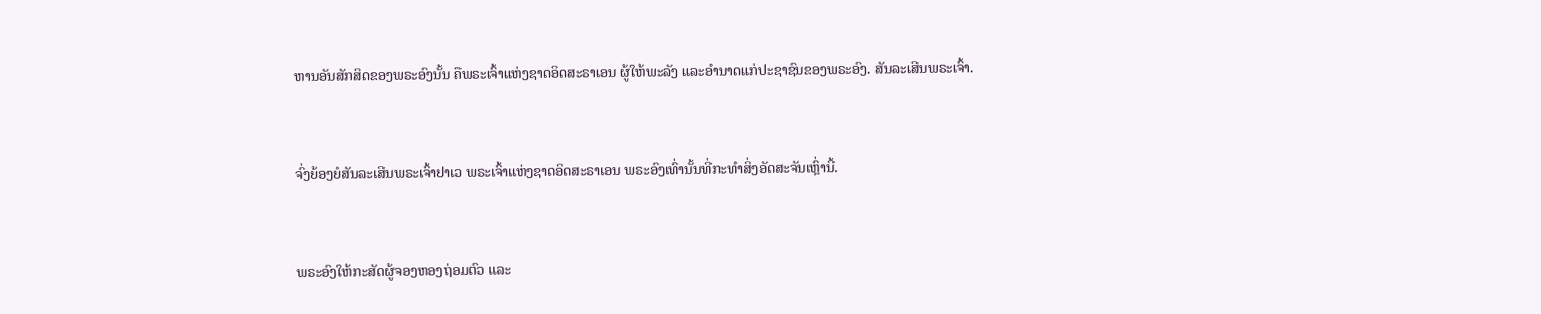ຫານອັນສັກສິດຂອງພຣະອົງນັ້ນ ຄືພຣະເຈົ້າແຫ່ງຊາດອິດສະຣາເອນ ຜູ້ໃຫ້ພະລັງ ແລະອຳນາດແກ່ປະຊາຊົນຂອງພຣະອົງ. ສັນລະເສີນພຣະເຈົ້າ.


ຈົ່ງຍ້ອງຍໍສັນລະເສີນພຣະເຈົ້າຢາເວ ພຣະເຈົ້າແຫ່ງຊາດອິດສະຣາເອນ ພຣະອົງເທົ່ານັ້ນທີ່ກະທຳສິ່ງອັດສະຈັນເຫຼົ່ານີ້.


ພຣະອົງໃຫ້ກະສັດຜູ້ຈອງຫອງຖ່ອມຕົວ ແລະ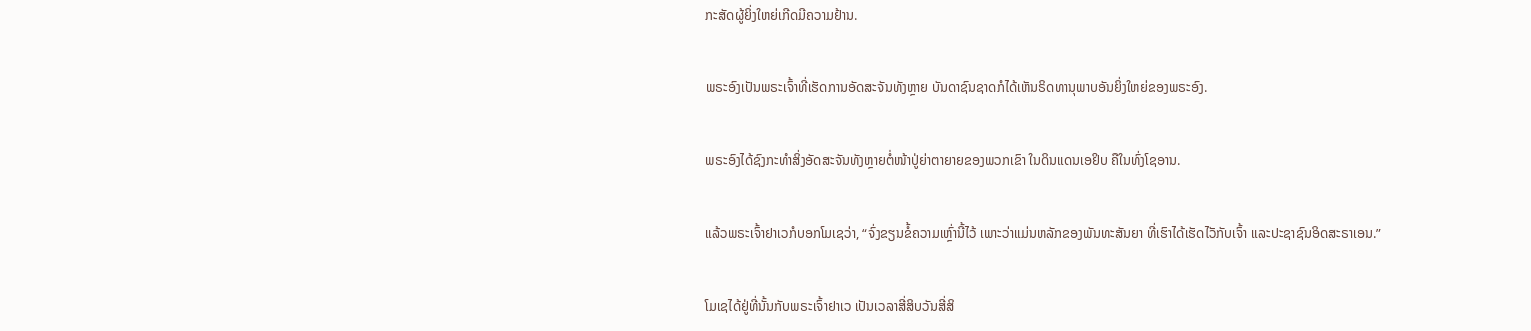ກະສັດຜູ້ຍິ່ງໃຫຍ່ເກີດມີຄວາມຢ້ານ.


ພຣະອົງເປັນພຣະເຈົ້າທີ່ເຮັດການອັດສະຈັນທັງຫຼາຍ ບັນດາຊົນຊາດກໍໄດ້ເຫັນຣິດທານຸພາບອັນຍິ່ງໃຫຍ່ຂອງພຣະອົງ.


ພຣະອົງໄດ້ຊົງກະທຳສິ່ງອັດສະຈັນທັງຫຼາຍຕໍ່ໜ້າປູ່ຍ່າຕາຍາຍຂອງພວກເຂົາ ໃນດິນແດນເອຢິບ ຄືໃນທົ່ງໂຊອານ.


ແລ້ວພຣະເຈົ້າຢາເວກໍບອກໂມເຊວ່າ, “ຈົ່ງຂຽນຂໍ້ຄວາມເຫຼົ່ານີ້ໄວ້ ເພາະວ່າແມ່ນຫລັກຂອງພັນທະສັນຍາ ທີ່ເຮົາໄດ້ເຮັດໄວັກັບເຈົ້າ ແລະປະຊາຊົນອິດສະຣາເອນ.”


ໂມເຊໄດ້ຢູ່ທີ່ນັ້ນກັບພຣະເຈົ້າຢາເວ ເປັນເວລາສີ່ສິບວັນສີ່ສິ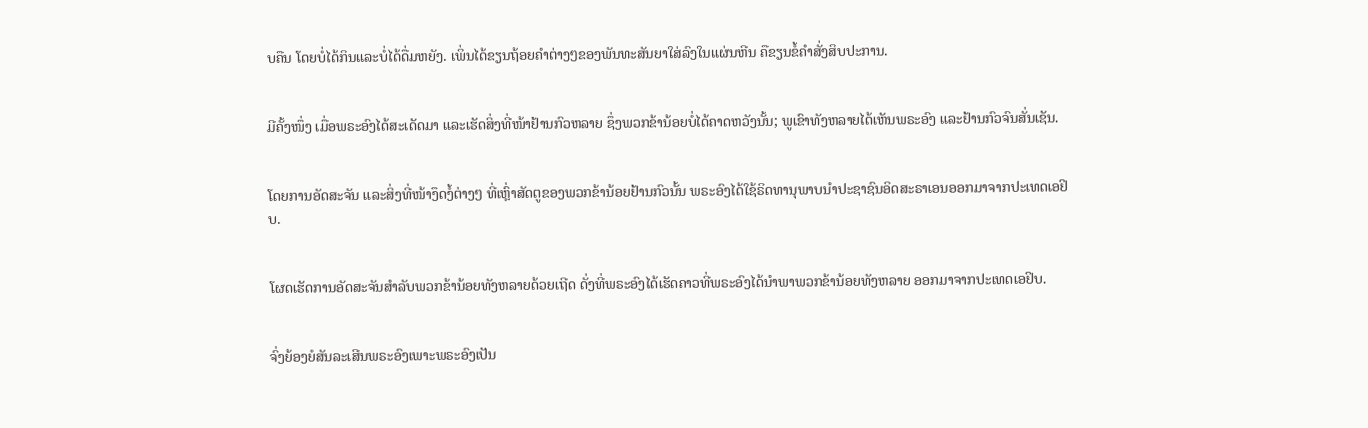ບຄືນ ໂດຍບໍ່ໄດ້ກິນແລະບໍ່ໄດ້ດື່ມຫຍັງ. ເພິ່ນໄດ້ຂຽນຖ້ອຍຄຳຕ່າງໆຂອງພັນທະສັນຍາໃສ່ລົງໃນແຜ່ນຫີນ ຄືຂຽນຂໍ້ຄຳສັ່ງສິບປະການ.


ມີຄັ້ງໜຶ່ງ ເມື່ອພຣະອົງໄດ້ສະເດັດມາ ແລະເຮັດສິ່ງທີ່ໜ້າຢ້ານກົວຫລາຍ ຊຶ່ງພວກຂ້ານ້ອຍບໍ່ໄດ້ຄາດຫວັງນັ້ນ; ພູເຂົາທັງຫລາຍໄດ້ເຫັນພຣະອົງ ແລະຢ້ານກົວຈົນສັ່ນເຊັນ.


ໂດຍການອັດສະຈັນ ແລະສິ່ງທີ່ໜ້າງຶດງໍ້ຕ່າງໆ ທີ່ເຫຼົ່າສັດຕູຂອງພວກຂ້ານ້ອຍຢ້ານກົວນັ້ນ ພຣະອົງໄດ້ໃຊ້ຣິດທານຸພາບນຳປະຊາຊົນອິດສະຣາເອນອອກມາຈາກປະເທດເອຢິບ.


ໂຜດເຮັດການອັດສະຈັນສຳລັບພວກຂ້ານ້ອຍທັງຫລາຍດ້ວຍເຖີດ ດັ່ງທີ່ພຣະອົງໄດ້ເຮັດຄາວທີ່ພຣະອົງໄດ້ນຳພາພວກຂ້ານ້ອຍທັງຫລາຍ ອອກມາຈາກປະເທດເອຢິບ.


ຈົ່ງຍ້ອງຍໍສັນລະເສີນພຣະອົງເພາະພຣະອົງເປັນ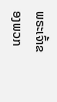ພຣະເຈົ້າຂອງພວກ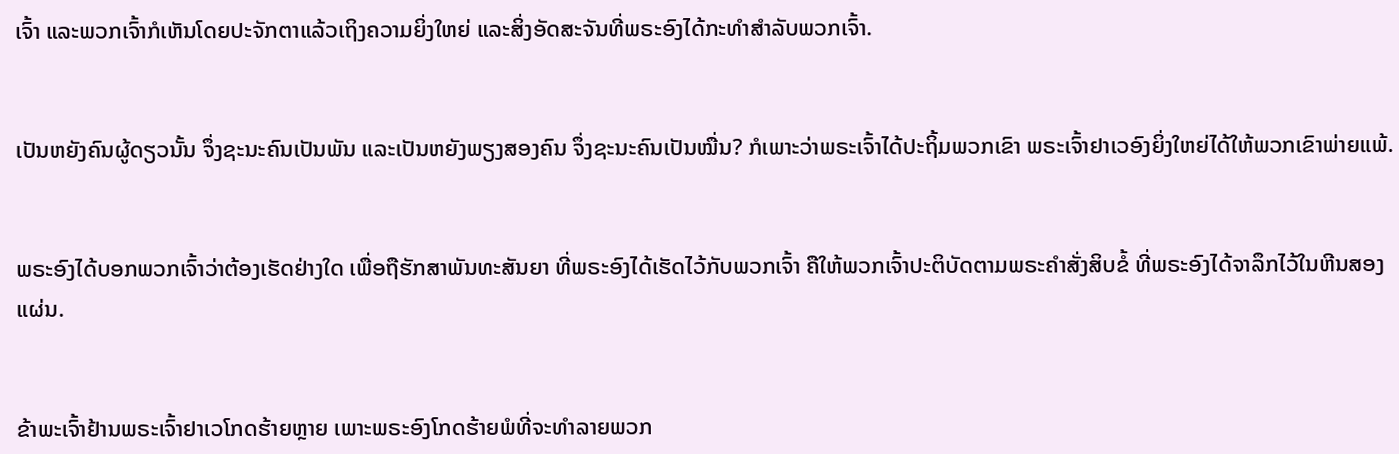ເຈົ້າ ແລະພວກເຈົ້າກໍເຫັນໂດຍປະຈັກຕາແລ້ວເຖິງຄວາມຍິ່ງໃຫຍ່ ແລະສິ່ງອັດສະຈັນທີ່ພຣະອົງໄດ້ກະທຳສຳລັບພວກເຈົ້າ.


ເປັນຫຍັງຄົນຜູ້ດຽວນັ້ນ ຈຶ່ງຊະນະຄົນເປັນພັນ ແລະເປັນຫຍັງພຽງສອງຄົນ ຈຶ່ງຊະນະຄົນເປັນໝື່ນ? ກໍເພາະວ່າພຣະເຈົ້າໄດ້ປະຖິ້ມພວກເຂົາ ພຣະເຈົ້າຢາເວອົງຍິ່ງໃຫຍ່ໄດ້ໃຫ້ພວກເຂົາພ່າຍແພ້.


ພຣະອົງໄດ້ບອກພວກເຈົ້າວ່າຕ້ອງເຮັດຢ່າງໃດ ເພື່ອຖືຮັກສາພັນທະສັນຍາ ທີ່ພຣະອົງໄດ້ເຮັດໄວ້ກັບພວກເຈົ້າ ຄືໃຫ້ພວກເຈົ້າປະຕິບັດຕາມພຣະຄຳສັ່ງສິບຂໍ້ ທີ່ພຣະອົງໄດ້ຈາລຶກໄວ້ໃນຫີນສອງແຜ່ນ.


ຂ້າພະເຈົ້າຢ້ານພຣະເຈົ້າຢາເວໂກດຮ້າຍຫຼາຍ ເພາະພຣະອົງໂກດຮ້າຍພໍທີ່ຈະທຳລາຍພວກ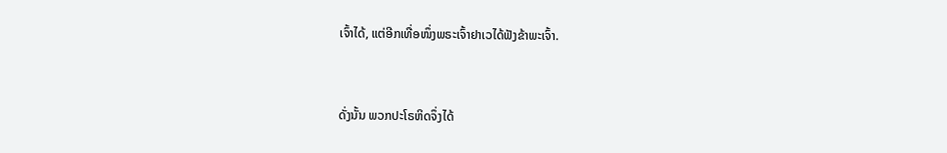ເຈົ້າໄດ້, ແຕ່ອີກເທື່ອໜຶ່ງພຣະເຈົ້າຢາເວໄດ້ຟັງຂ້າພະເຈົ້າ.


ດັ່ງນັ້ນ ພວກປະໂຣຫິດຈຶ່ງໄດ້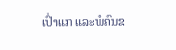ເປົ່າແກ ແລະພໍຄົນຂ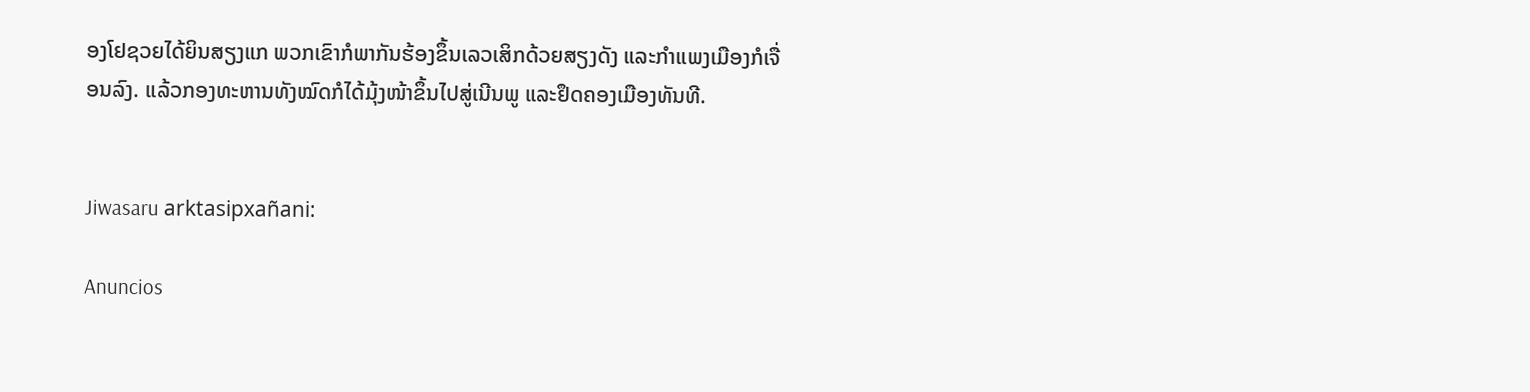ອງໂຢຊວຍໄດ້ຍິນສຽງແກ ພວກເຂົາກໍພາກັນຮ້ອງຂຶ້ນເລວເສິກດ້ວຍສຽງດັງ ແລະກຳແພງເມືອງກໍເຈື່ອນລົງ. ແລ້ວກອງທະຫານທັງໝົດກໍໄດ້ມຸ້ງໜ້າຂຶ້ນໄປສູ່ເນີນພູ ແລະຢຶດຄອງເມືອງທັນທີ.


Jiwasaru arktasipxañani:

Anuncios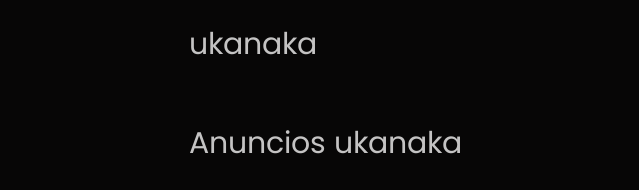ukanaka


Anuncios ukanaka